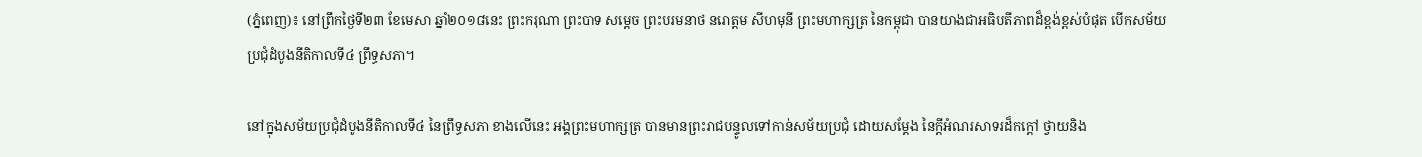(ភ្នំពេញ)៖ នៅព្រឹកថ្ងៃទី២៣ ខែមេសា ឆ្នាំ២០១៨នេះ ព្រះករុណា ព្រះបាទ សម្ដេច ព្រះបរមនាថ នរោត្ដម សីហមុនី ព្រះមហាក្សត្រ នៃកម្ពុជា បានយាងជាអធិបតីភាពដ៏ខ្ពង់ខ្ពស់បំផុត បើកសម័យប្រជុំដំបូងនីតិកាលទី៤ ព្រឹទ្ធសភា។

នៅក្នុងសម័យប្រជុំដំបូងនីតិកាលទី៤ នៃព្រឹទ្ធសភា ខាងលើនេះ អង្គព្រះមហាក្សត្រ បានមានព្រះរាជបន្ទូលទៅកាន់សម័យប្រជុំ ដោយសម្តែង នៃក្តីអំណរសាទរដ៏កក្តៅ ថ្វាយនិង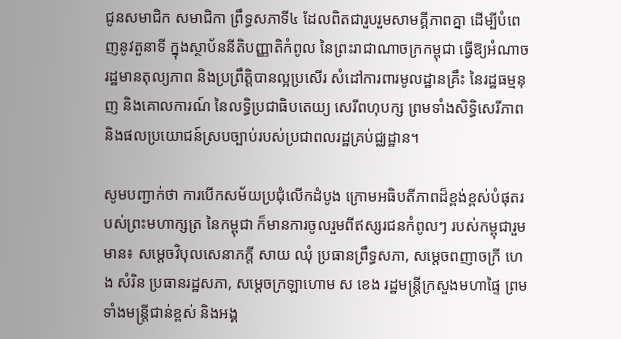ជូនសមាជិក សមាជិកា ព្រឹទ្ធសភាទី៤ ដែលពិតជារួបរួមសាមគ្គីភាពគ្នា ដើម្បីបំពេញនូវតួនាទី ក្នុងស្ថាប័ននីតិបញ្ញាតិកំពូល នៃព្រះរាជាណាចក្រកម្ពុជា ធ្វើឱ្យអំណាចរដ្ឋមានតុល្យភាព និងប្រព្រឹត្តិបានល្អប្រសើរ សំដៅការពារមូលដ្ឋានគ្រឹះ នៃរដ្ឋធម្មនុញ និងគោលការណ៍ នៃលទ្ធិប្រជាធិបតេយ្យ សេរីពហុបក្ស ព្រមទាំងសិទ្ធិសេរីភាព និងផលប្រយោជន៍ស្របច្បាប់របស់ប្រជាពលរដ្ឋគ្រប់ជ្ឈដ្ឋាន។

សូមបញ្ជាក់ថា ការបើកសម័យប្រជុំលើកដំបូង ក្រោមអធិបតីភាពដ៏ខ្ពង់ខ្ពស់បំផុតរបស់ព្រះមហាក្សត្រ នៃកម្ពុជា ក៏មានការចូលរួមពីឥស្សរជនកំពូលៗ របស់កម្ពុជារួមមាន៖ សម្តេចវិបុលសេនាភក្តី សាយ ឈុំ ប្រធានព្រឹទ្ធសភា, សម្តេចពញាចក្រី ហេង សំរិន ប្រធានរដ្ឋសភា, សម្តេចក្រឡាហោម ស ខេង រដ្ឋមន្រ្តីក្រសួងមហាផ្ទៃ ព្រមទាំងមន្រ្តីជាន់ខ្ពស់ និងអង្គ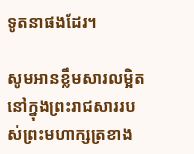ទូតនាផងដែរ។

សូមអានខ្លឹមសារលម្អិត នៅក្នុងព្រះរាជសាររបស់ព្រះមហាក្សត្រខាង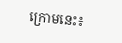ក្រោមនេះ៖